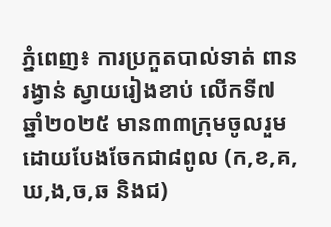ភ្នំពេញ៖ ការប្រកួតបាល់ទាត់ ពានរង្វាន់ ស្វាយរៀងខាប់ លើកទី៧ ឆ្នាំ២០២៥ មាន៣៣ក្រុមចូលរួម ដោយបែងចែកជា៨ពូល (ក,ខ,គ,ឃ,ង,ច,ឆ និងជ)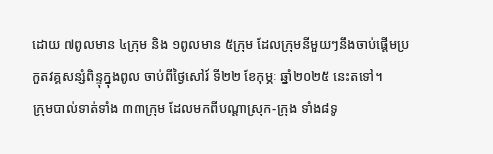ដោយ ៧ពូលមាន ៤ក្រុម និង ១ពូលមាន ៥ក្រុម ដែលក្រុមនីមួយៗនឹងចាប់ផ្ដើមប្រកួតវគ្គសន្សំពិន្ទុក្នុងពូល ចាប់ពីថ្ងៃសៅរ៍ ទី២២ ខែកុម្ភៈ ឆ្នាំ២០២៥ នេះតទៅ។
ក្រុមបាល់ទាត់ទាំង ៣៣ក្រុម ដែលមកពីបណ្តាស្រុក-ក្រុង ទាំង៨ទូ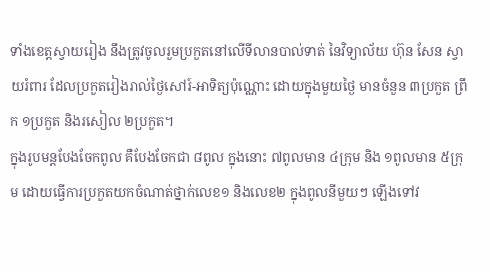ទាំងខេត្តស្វាយរៀង នឹងត្រូវចូលរួមប្រកួតនៅលើទីលានបាល់ទាត់ នៃវិទ្យាល័យ ហ៊ុន សែន ស្វាយរំពារ ដែលប្រកួតរៀងរាល់ថ្ងៃសៅរ៍-អាទិត្យប៉ុណ្ណោះ ដោយក្នុងមួយថ្ងៃ មានចំនួន ៣ប្រកួត ព្រឹក ១ប្រកួត និងរសៀល ២ប្រកួត។
ក្នុងរូបមន្តបែងចែកពូល គឺបែងចែកជា ៨ពូល ក្នុងនោះ ៧ពូលមាន ៤ក្រុម និង ១ពូលមាន ៥ក្រុម ដោយធ្វើការប្រកួតយកចំណាត់ថ្នាក់លេខ១ និងលេខ២ ក្នុងពូលនីមួយៗ ឡើងទៅវ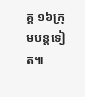គ្គ ១៦ក្រុមបន្តទៀត៕